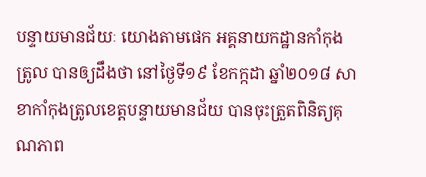បន្ទាយមានជ័យៈ យោងតាមផេក អគ្គនាយកដ្ឋានកាំកុងត្រូល បានឲ្យដឹងថា នៅថ្ងៃទី១៩ ខែកក្កដា ឆ្នាំ២០១៨ សាខាកាំកុងត្រូលខេត្តបន្ទាយមានជ័យ បានចុះត្រួតពិនិត្យគុណភាព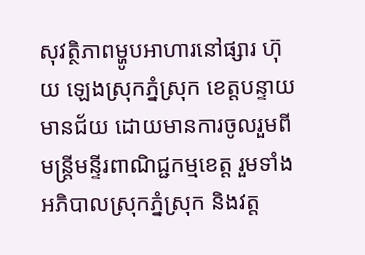សុវត្ថិភាពម្ហូបអាហារនៅផ្សារ ហ៊ុយ ឡេងស្រុកភ្នំស្រុក ខេត្តបន្ទាយមានជ័យ ដោយមានការចូលរួមពីមន្រ្តីមន្ទីរពាណិជ្ជកម្មខេត្ត រួមទាំងអភិបាលស្រុកភ្នំស្រុក និងវត្ត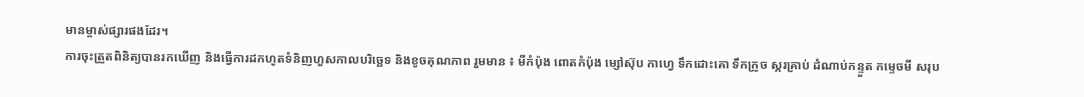មានម្ចាស់ផ្សារផងដែរ។
ការចុះត្រួតពិនិត្យបានរកឃើញ និងធ្វើការដកហូតទំនិញហួសកាលបរិច្ឆេទ និងខូចគុណភាព រួមមាន ៖ មីកំប៉ុង ពោតកំប៉ុង ម្សៅស៊ុប កាហ្វេ ទឹកដោះគោ ទឹកក្រូច ស្ករគ្រាប់ ដំណាប់កន្ទួត កម្ទេចមី សរុប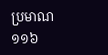ប្រមាណ ១១៦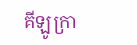គីឡូក្រា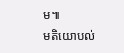ម៕
មតិយោបល់